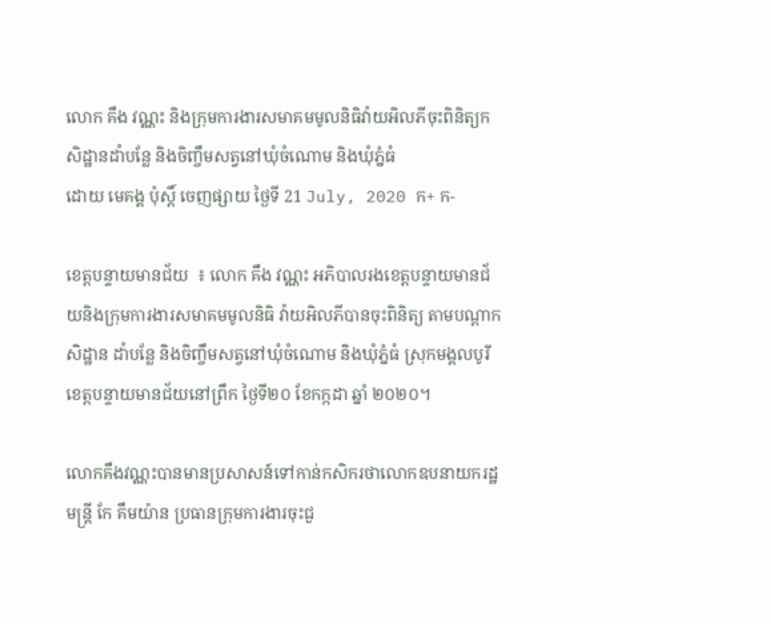លោក គឹង វណ្ណះ និងក្រុមការងារសមាគមមូលនិធិវ៉ាយអិលភីចុះពិនិត្យកសិដ្ឋានដាំបន្លែ និងចិញ្ចឹមសត្វនៅឃុំចំណោម និងឃុំភ្នំធំ
ដោយ មេគង្គ ប៉ុស្តិ៍ ចេញផ្សាយ ថ្ងៃទី 21 July, 2020 ក+ ក-

ខេត្តបន្ទាយមានជ័យ  ៖ លោក គឹង វណ្ណះ អភិបាលរងខេត្តបន្ទាយមានជ័យនិងក្រុមការងារសមាគមមូលនិធិ វ៉ាយអិលភីបានចុះពិនិត្យ តាមបណ្តាកសិដ្ឋាន ដាំបន្លែ និងចិញ្ចឹមសត្វនៅឃុំចំណោម និងឃុំភ្នំធំ ស្រុកមង្គលបូរី ខេត្តបន្ទាយមានជ័យនៅព្រឹក ថ្ងៃទី២០ ខែកក្កដា ឆ្នាំ ២០២០។

លោកគឹងវណ្ណះបានមានប្រសាសន៍ទៅកាន់កសិករថាលោកឧបនាយករដ្ឋមន្ត្រី កែ គឹមយ៉ាន ប្រធានក្រុមការងារចុះជួ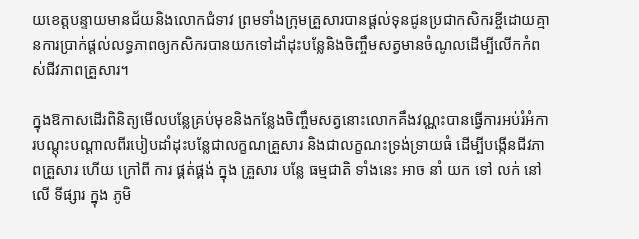យខេត្តបន្ទាយមានជ័យនិងលោកជំទាវ ព្រមទាំងក្រុមគ្រួសារបានផ្តល់ទុនជូនប្រជាកសិករខ្ចីដោយគ្មានការប្រាក់ផ្តល់លទ្ធភាពឲ្យកសិករបានយកទៅដាំដុះបន្លែនិងចិញ្ចឹមសត្វមានចំណូលដើម្បីលើកកំពស់ជីវភាពគ្រួសារ។

ក្នុងឱកាសដើរពិនិត្យមើលបន្លែគ្រប់មុខនិងកន្លែងចិញ្ចឹមសត្វនោះលោកគឹងវណ្ណះបានធ្វើការអប់រំអំការបណ្ដុះបណ្ដាលពីរបៀបដាំដុះបន្លែជាលក្ខណគ្រួសារ និងជាលក្ខណះទ្រង់ទ្រាយធំ ដើម្បីបង្កើនជីវភាពគ្រួសារ ហើយ ក្រៅពី ការ ផ្គត់ផ្គង់ ក្នុង គ្រួសារ បន្លែ ធម្មជាតិ ទាំងនេះ អាច នាំ យក ទៅ លក់ នៅ លើ ទីផ្សារ ក្នុង ភូមិ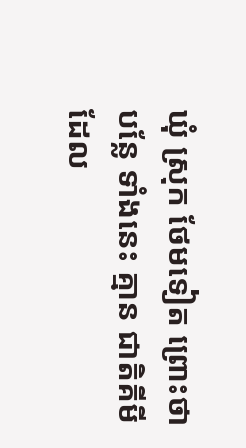ឃុំ ស្រុក ថែមទៀត ព្រោះថា បន្លែ ទាំងនេះ គ្មាន ជាតិគីមី ដែល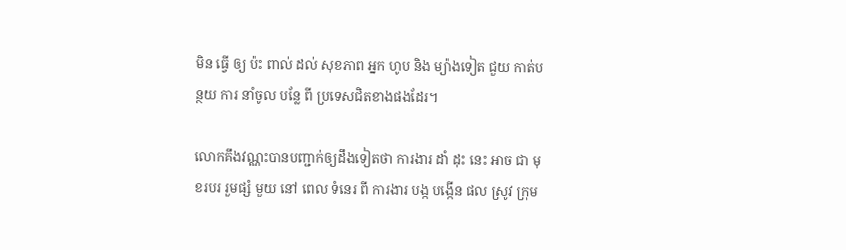មិន ធ្វើ ឲ្យ ប៉ះ ពាល់ ដល់ សុខភាព អ្នក ហូប និង ម្យ៉ាងទៀត ជួយ កាត់បន្ថយ ការ នាំចូល បន្លែ ពី ប្រទេសជិតខាងផងដែរ។

លោកគឹងវណ្ណះបានបញ្ជាក់ឲ្យដឹងទៀតថា ការងារ ដាំ ដុះ នេះ អាច ជា មុខរបរ រួមផ្សំ មួយ នៅ ពេល ទំនេរ ពី ការងារ បង្ក បង្កើន ផល ស្រូវ ក្រុម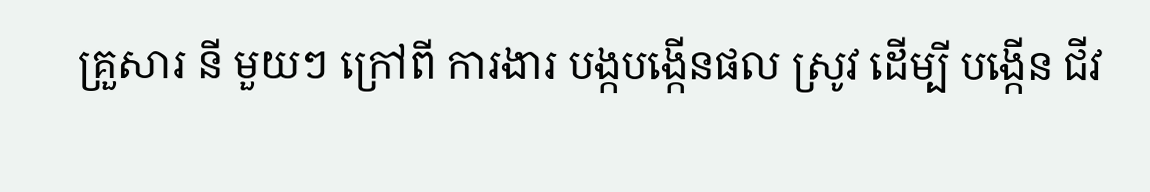គ្រួសារ នី មួយៗ ក្រៅពី ការងារ បង្កបង្កើនផល ស្រូវ ដើម្បី បង្កើន ជីវ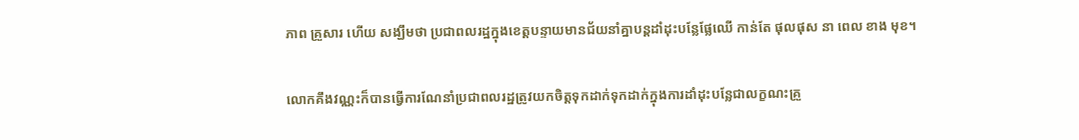ភាព គ្រួសារ ហើយ សង្ឃឹមថា ប្រជាពលរដ្ឋក្នុងខេត្តបន្ទាយមានជ័យនាំគ្នាបន្តដាំដុះបន្លែផ្លែឈើ កាន់តែ ផុលផុស នា ពេល ខាង មុខ។

លោកគឹងវណ្ណះក៏បានធ្វើការណែនាំប្រជាពលរដ្ឋត្រូវយកចិត្តទុកដាក់ទុកដាក់ក្នុងការដាំដុះបន្លែជាលក្ខណះគ្រួ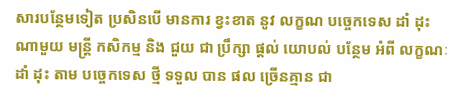សារបន្ថែមទៀត ប្រសិនបើ មានការ ខ្វះខាត នូវ លក្ខណ បច្ចេកទេស ដាំ ដុះ ណាមួយ មន្ត្រី កសិកម្ម និង ជួយ ជា ប្រឹក្សា ផ្តល់ យោបល់ បន្ថែម អំពី លក្ខណៈ ដាំ ដុះ តាម បច្ចេកទេស ថ្មី ទទួល បាន ផល ច្រើនគ្មាន ជា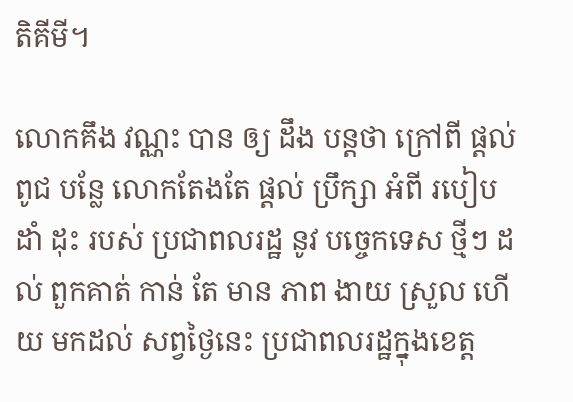តិគីមី។

លោកគឹង វណ្ណះ បាន ឲ្យ ដឹង បន្តថា ក្រៅពី ផ្តល់ ពូជ បន្លែ លោកតែងតែ ផ្តល់ ប្រឹក្សា អំពី របៀប ដាំ ដុះ របស់ ប្រជាពលរដ្ឋ នូវ បច្ចេកទេស ថ្មីៗ ដល់ ពួកគាត់ កាន់ តែ មាន ភាព ងាយ ស្រួល ហើយ មកដល់ សព្វថ្ងៃនេះ ប្រជាពលរដ្ឋក្នុងខេត្ត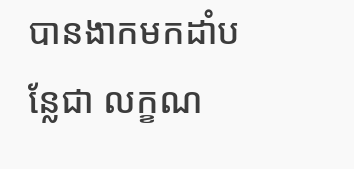បានងាកមកដាំបន្លែជា លក្ខណ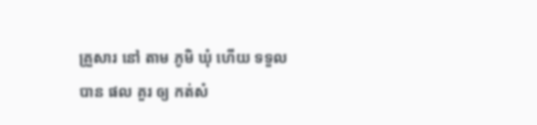គ្រួសារ នៅ តាម ភូមិ ឃុំ ហើយ ទទួល បាន ផល គួរ ឲ្យ កត់សំ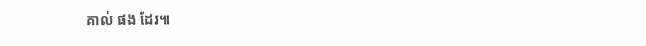គាល់ ផង ដែរ៕